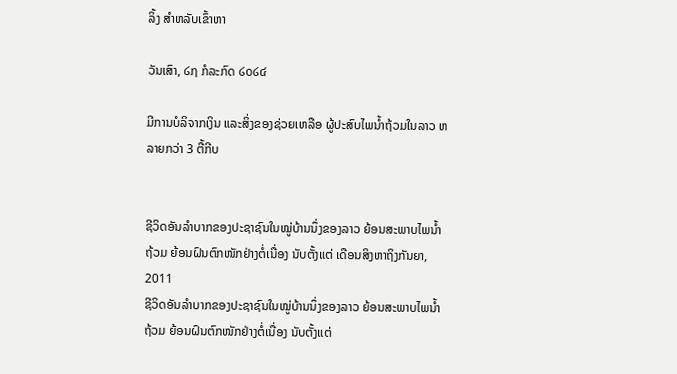ລິ້ງ ສຳຫລັບເຂົ້າຫາ

ວັນເສົາ, ໒໗ ກໍລະກົດ ໒໐໒໔

ມີການບໍລິຈາກເງິນ ແລະສິ່ງຂອງຊ່ວຍເຫລືອ ຜູ້ປະສົບໄພນໍ້າຖ້ວມໃນລາວ ຫລາຍກວ່າ 3 ຕື້ກີບ


ຊີວິດອັນລໍາບາກຂອງປະຊາຊົນໃນໝູ່ບ້ານນຶ່ງຂອງລາວ ຍ້ອນສະພາບໄພນໍ້າຖ້ວມ ຍ້ອນຝົນຕົກໜັກຢ່າງຕໍ່ເນື່ອງ ນັບຕັ້ງແຕ່ ເດືອນສິງຫາຖິງກັນຍາ, 2011
ຊີວິດອັນລໍາບາກຂອງປະຊາຊົນໃນໝູ່ບ້ານນຶ່ງຂອງລາວ ຍ້ອນສະພາບໄພນໍ້າຖ້ວມ ຍ້ອນຝົນຕົກໜັກຢ່າງຕໍ່ເນື່ອງ ນັບຕັ້ງແຕ່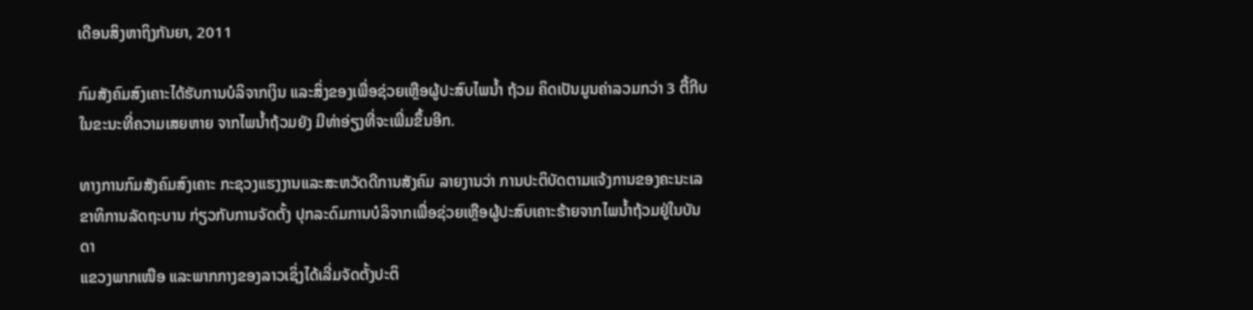ເດືອນສິງຫາຖິງກັນຍາ, 2011

ກົມສັງຄົມສົງເຄາະໄດ້ຮັບການບໍລິຈາກເງິນ ແລະສິ່ງຂອງເພື່ອຊ່ວຍເຫຼືອຜູ້ປະສົບໄພນໍ້າ ຖ້ວມ ຄິດເປັນມູນຄ່າລວມກວ່າ 3 ຕື້ກີບ ໃນຂະນະທີ່ຄວາມເສຍຫາຍ ຈາກໄພນໍ້າຖ້ວມຍັງ ມີທ່າອ່ຽງທີ່ຈະເພີ່ມຂຶ້ນອີກ.

ທາງການກົມສັງຄົມສົງເຄາະ ກະຊວງແຮງງານແລະສະຫວັດດີການສັງຄົມ ລາຍງານວ່າ ການປະຕິບັດຕາມແຈ້ງການຂອງຄະນະເລຂາທິການລັດຖະບານ ກ່ຽວກັບການຈັດຕັ້ງ ປຸກລະດົມການບໍລິຈາກເພື່ອຊ່ວຍເຫຼືອຜູ້ປະສົບເຄາະຮ້າຍຈາກໄພນໍ້າຖ້ວມຢູ່ໃນບັນດາ
ແຂວງພາກເໜືອ ແລະພາກກາງຂອງລາວເຊິ່ງໄດ້ເລີ່ມຈັດຕັ້ງປະຕິ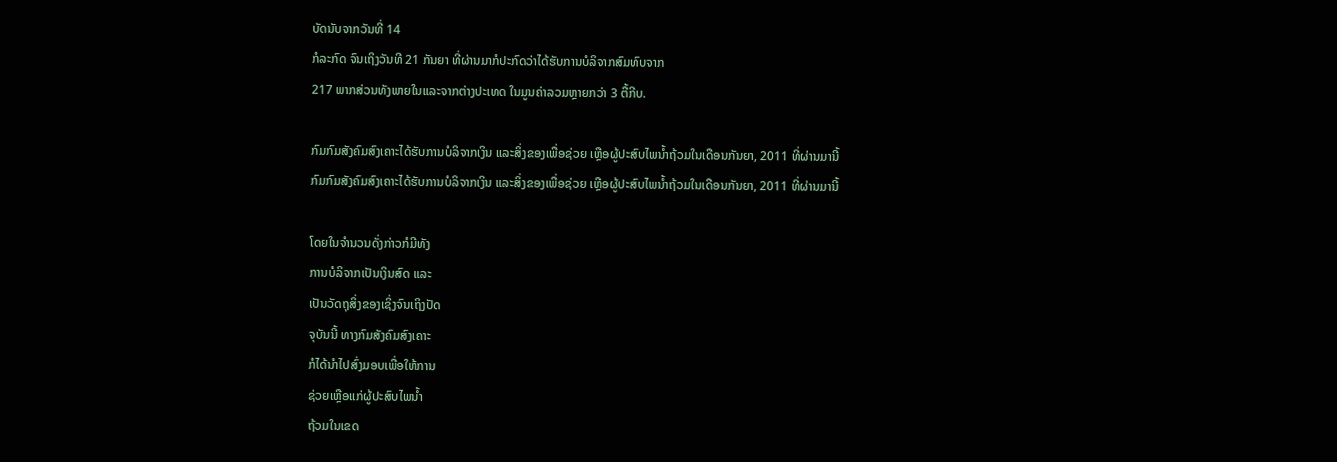ບັດນັບຈາກວັນທີ່ 14
ກໍລະກົດ ຈົນເຖິງວັນທີ 21 ກັນຍາ ທີ່ຜ່ານມາກໍປະກົດວ່າໄດ້ຮັບການບໍລິຈາກສົມທົບຈາກ
217 ພາກສ່ວນທັງພາຍໃນແລະຈາກຕ່າງປະເທດ ໃນມູນຄ່າລວມຫຼາຍກວ່າ 3 ຕື້ກີບ.

ກົມກົມສັງຄົມສົງເຄາະໄດ້ຮັບການບໍລິຈາກເງິນ ແລະສິ່ງຂອງເພື່ອຊ່ວຍ ເຫຼືອຜູ້ປະສົບໄພນໍ້າຖ້ວມໃນເດືອນກັນຍາ, 2011 ທີ່ຜ່ານມານີ້
ກົມກົມສັງຄົມສົງເຄາະໄດ້ຮັບການບໍລິຈາກເງິນ ແລະສິ່ງຂອງເພື່ອຊ່ວຍ ເຫຼືອຜູ້ປະສົບໄພນໍ້າຖ້ວມໃນເດືອນກັນຍາ, 2011 ທີ່ຜ່ານມານີ້

ໂດຍໃນຈໍານວນດັ່ງກ່າວກໍມີທັງ
ການບໍລິຈາກເປັນເງິນສົດ ແລະ
ເປັນວັດຖຸສິ່ງຂອງເຊິ່ງຈົນເຖິງປັດ
ຈຸບັນນີ້ ທາງກົມສັງຄົມສົງເຄາະ
ກໍໄດ້ນໍາໄປສົ່ງມອບເພື່ອໃຫ້ການ
ຊ່ວຍເຫຼືອແກ່ຜູ້ປະສົບໄພນໍ້າ
ຖ້ວມໃນເຂດ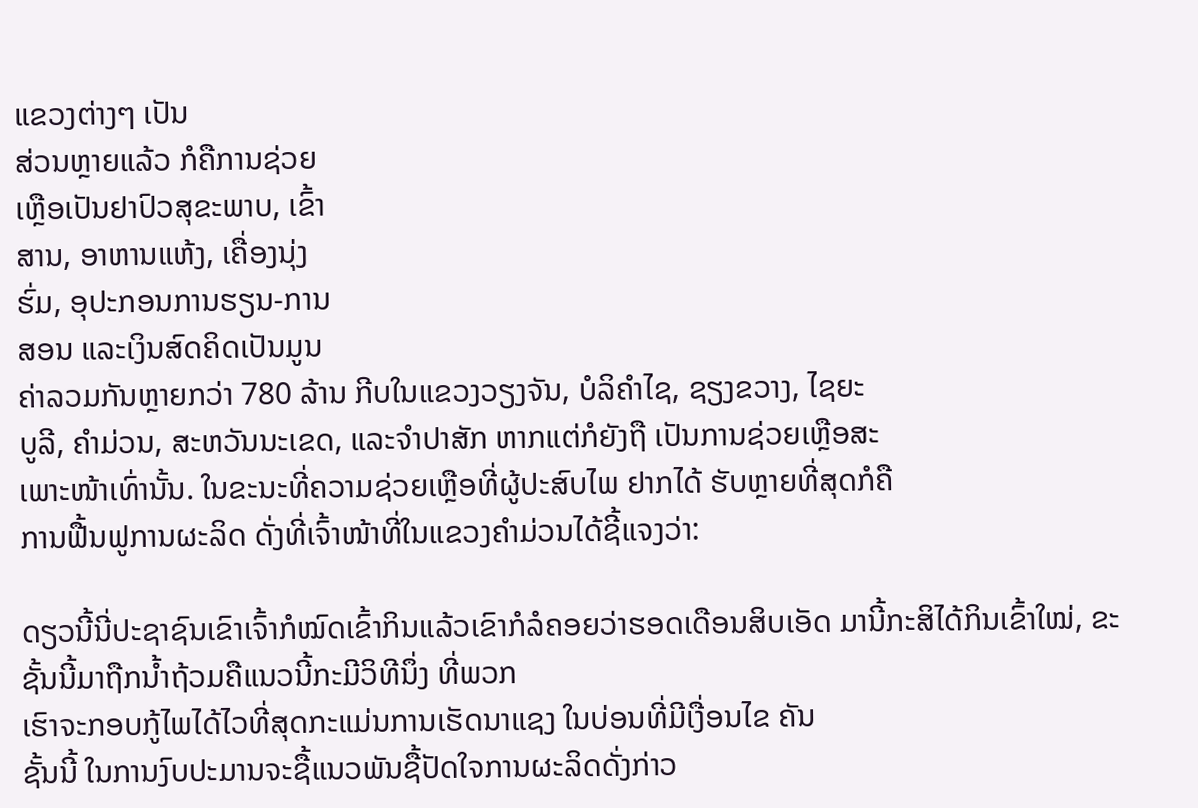ແຂວງຕ່າງໆ ເປັນ
ສ່ວນຫຼາຍແລ້ວ ກໍຄືການຊ່ວຍ
ເຫຼືອເປັນຢາປົວສຸຂະພາບ, ເຂົ້າ
ສານ, ອາຫານແຫ້ງ, ເຄື່ອງນຸ່ງ
ຮົ່ມ, ອຸປະກອນການຮຽນ-ການ
ສອນ ແລະເງິນສົດຄິດເປັນມູນ
ຄ່າລວມກັນຫຼາຍກວ່າ 780 ລ້ານ ກີບໃນແຂວງວຽງຈັນ, ບໍລິຄໍາໄຊ, ຊຽງຂວາງ, ໄຊຍະ
ບູລີ, ຄໍາມ່ວນ, ສະຫວັນນະເຂດ, ແລະຈໍາປາສັກ ຫາກແຕ່ກໍຍັງຖື ເປັນການຊ່ວຍເຫຼືອສະ
ເພາະໜ້າເທົ່ານັ້ນ. ໃນຂະນະທີ່ຄວາມຊ່ວຍເຫຼືອທີ່ຜູ້ປະສົບໄພ ຢາກໄດ້ ຮັບຫຼາຍທີ່ສຸດກໍຄື
ການຟື້ນຟູການຜະລິດ ດັ່ງທີ່ເຈົ້າໜ້າທີ່ໃນແຂວງຄໍາມ່ວນໄດ້ຊີ້ແຈງວ່າ:

ດຽວນີ້ນີ່ປະຊາຊົນເຂົາເຈົ້າກໍໝົດເຂົ້າກິນແລ້ວເຂົາກໍລໍຄອຍວ່າຮອດເດືອນສິບເອັດ ມານີ້ກະສິໄດ້ກິນເຂົ້າໃໝ່, ຂະຊັ້ນນີ້ມາຖືກນໍ້າຖ້ວມຄືແນວນີ້ກະມີວິທີນຶ່ງ ທີ່ພວກ
ເຮົາຈະກອບກູ້ໄພໄດ້ໄວທີ່ສຸດກະແມ່ນການເຮັດນາແຊງ ໃນບ່ອນທີ່ມີເງື່ອນໄຂ ຄັນ
ຊັ້ນນີ້ ໃນການງົບປະມານຈະຊື້ແນວພັນຊື້ປັດໃຈການຜະລິດດັ່ງກ່າວ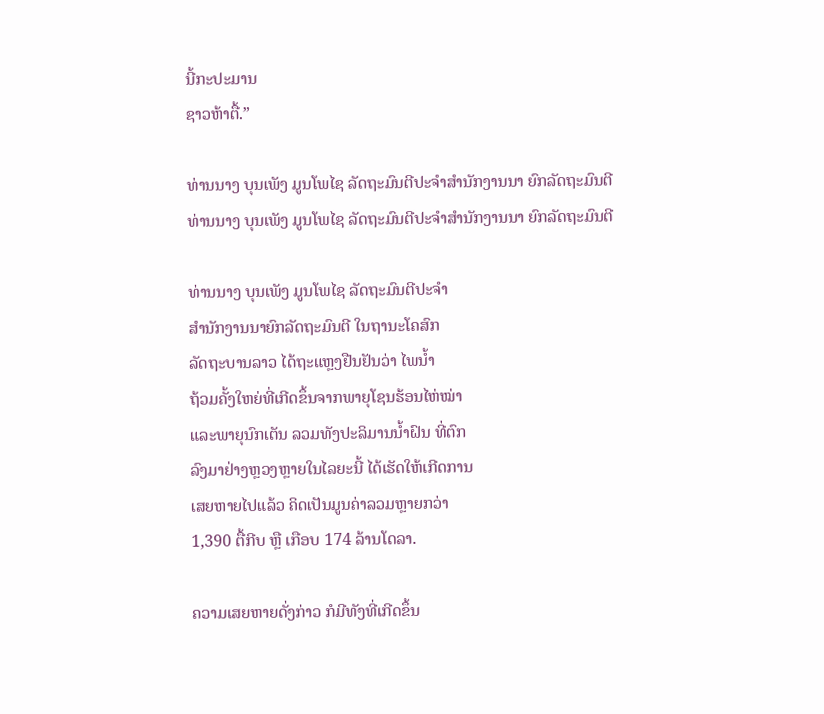ນີ້ກະປະມານ
ຊາວຫ້າຕື້.”

ທ່ານນາງ ບຸນເພັງ ມູນໂພໄຊ ລັດຖະມົນຕີປະຈໍາສໍານັກງານນາ ຍົກລັດຖະມົນຕີ
ທ່ານນາງ ບຸນເພັງ ມູນໂພໄຊ ລັດຖະມົນຕີປະຈໍາສໍານັກງານນາ ຍົກລັດຖະມົນຕີ

ທ່ານນາງ ບຸນເພັງ ມູນໂພໄຊ ລັດຖະມົນຕີປະຈໍາ
ສໍານັກງານນາຍົກລັດຖະມົນຕີ ໃນຖານະໂຄສົກ
ລັດຖະບານລາວ ໄດ້ຖະແຫຼງຢືນຢັນວ່າ ໄພນໍ້າ
ຖ້ວມຄັ້ງໃຫຍ່ທີ່ເກີດຂຶ້ນຈາກພາຍຸໂຊນຮ້ອນໄຫ່ໝ່າ
ແລະພາຍຸນົກເຕັນ ລວມທັງປະລິມານນໍ້າຝົນ ທີ່ຕົກ
ລົງມາຢ່າງຫຼວງຫຼາຍໃນໄລຍະນີ້ ໄດ້ເຮັດໃຫ້ເກີດການ
ເສຍຫາຍໄປແລ້ວ ຄິດເປັນມູນຄ່າລວມຫຼາຍກວ່າ
1,390 ຕື້ກີບ ຫຼື ເກືອບ 174 ລ້ານໂດລາ.

ຄວາມເສຍຫາຍດັ່ງກ່າວ ກໍມີທັງທີ່ເກີດຂຶ້ນ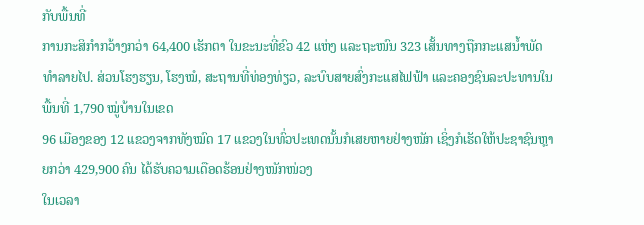ກັບພື້ນທີ່
ການກະສິກໍາກວ້າງກວ່າ 64,400 ເຮັກຕາ ໃນຂະນະທີ່ຂົວ 42 ແຫ່ງ ແລະຖະໜົນ 323 ເສັ້ນທາງຖືກກະແສນໍ້າພັດທໍາລາຍໄປ. ສ່ວນໂຮງຮຽນ, ໂຮງໝໍ, ສະຖານທີ່ທ່ອງທ່ຽວ, ລະບົບສາຍສົ່ງກະແສໄຟຟ້າ ແລະຄອງຊົນລະປະທານໃນພື້ນທີ່ 1,790 ໝູ່ບ້ານໃນເຂດ
96 ເມືອງຂອງ 12 ແຂວງຈາກທັງໝົດ 17 ແຂວງໃນທົ່ວປະເທດນັ້ນກໍເສຍຫາຍຢ່າງໜັກ ເຊິ່ງກໍເຮັດໃຫ້ປະຊາຊົນຫຼາຍກວ່າ 429,900 ຄົນ ໄດ້ຮັບຄວາມເດືອດຮ້ອນຢ່າງໜັກໜ່ວງ
ໃນເວລາ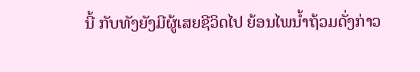ນີ້ ກັບທັງຍັງມີຜູ້ເສຍຊີວິດໄປ ຍ້ອນໄພນໍ້າຖ້ວມດັ່ງກ່າວ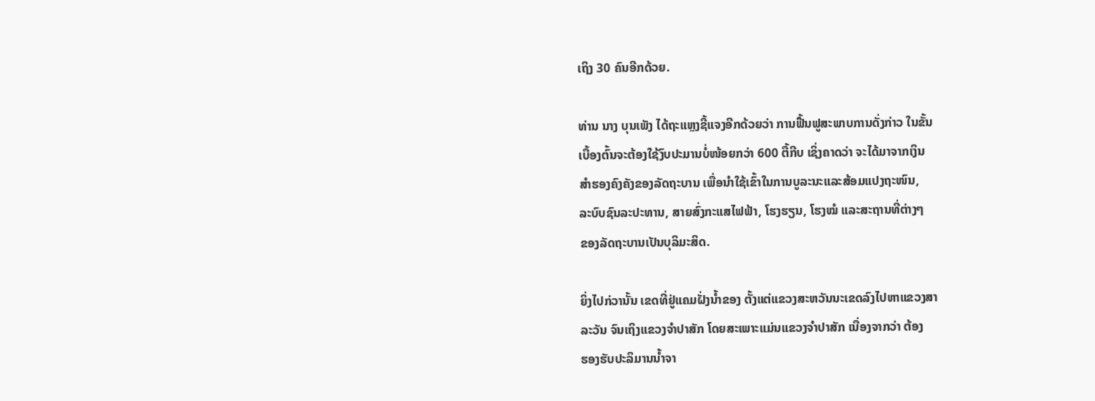ເຖິງ 30 ຄົນອີກດ້ວຍ.

ທ່ານ ນາງ ບຸນເພັງ ໄດ້ຖະແຫຼງຊີ້ແຈງອີກດ້ວຍວ່າ ການຟື້ນຟູສະພາບການດັ່ງກ່າວ ໃນຂັ້ນ
ເບື້ອງຕົ້ນຈະຕ້ອງໃຊ້ງົບປະມານບໍ່ໜ້ອຍກວ່າ 600 ຕື້ກີບ ເຊິ່ງຄາດວ່າ ຈະໄດ້ມາຈາກເງິນ
ສໍາຮອງຄົງຄັງຂອງລັດຖະບານ ເພື່ອນໍາໃຊ້ເຂົ້າໃນການບູລະນະແລະສ້ອມແປງຖະໜົນ,
ລະບົບຊົນລະປະທານ, ສາຍສົ່ງກະແສໄຟຟ້າ, ໂຮງຮຽນ, ໂຮງໝໍ ແລະສະຖານທີ່ຕ່າງໆ
ຂອງລັດຖະບານເປັນບຸລິມະສິດ.

ຍິ່ງໄປກ່ວານັ້ນ ເຂດທີ່ຢູ່ແຄມຝັ່ງນໍ້າຂອງ ຕັ້ງແຕ່ແຂວງສະຫວັນນະເຂດລົງໄປຫາແຂວງສາ
ລະວັນ ຈົນເຖິງແຂວງຈໍາປາສັກ ໂດຍສະເພາະແມ່ນແຂວງຈໍາປາສັກ ເນື່ອງຈາກວ່າ ຕ້ອງ
ຮອງຮັບປະລິມານນໍ້າຈາ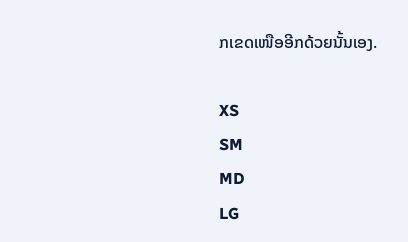ກເຂດເໜືອອີກດ້ວຍນັ້ນເອງ.

XS
SM
MD
LG